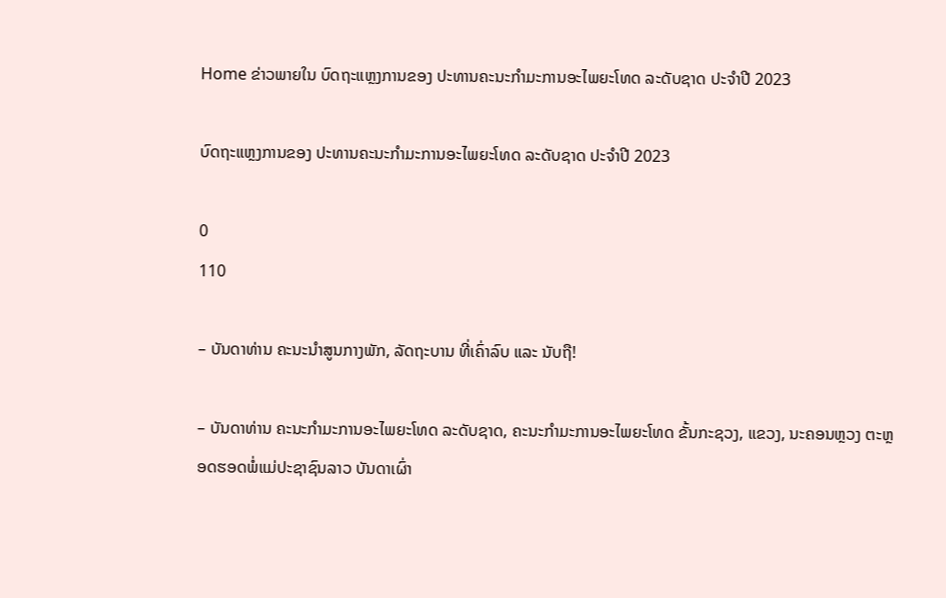Home ຂ່າວພາຍໃນ ບົດຖະແຫຼງການຂອງ ປະທານຄະນະກໍາມະການອະໄພຍະໂທດ ລະດັບຊາດ ປະຈໍາປີ 2023

ບົດຖະແຫຼງການຂອງ ປະທານຄະນະກໍາມະການອະໄພຍະໂທດ ລະດັບຊາດ ປະຈໍາປີ 2023

0
110

– ບັນດາທ່ານ ຄະນະນຳສູນກາງພັກ, ລັດຖະບານ ທີ່ເຄົ່າລົບ ແລະ ນັບຖື!

– ບັນດາທ່ານ ຄະນະກໍາມະການອະໄພຍະໂທດ ລະດັບຊາດ, ຄະນະກໍາມະການອະໄພຍະໂທດ ຂັ້ນກະຊວງ, ແຂວງ, ນະຄອນຫຼວງ ຕະຫຼອດຮອດພໍ່ແມ່ປະຊາຊົນລາວ ບັນດາເຜົ່າ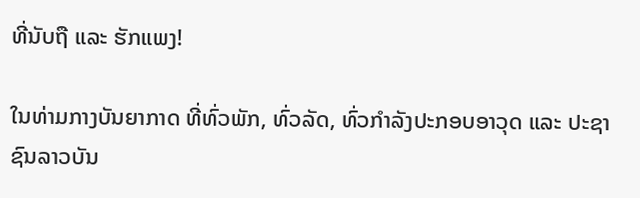ທີ່ນັບຖື ແລະ ຮັກແພງ!

ໃນທ່າມກາງບັນຍາກາດ ທີ່ທົ່ວພັກ, ທົ່ວລັດ, ທົ່ວກໍາລັງປະກອບອາວຸດ ແລະ ປະຊາຊົນລາວບັນ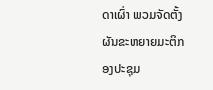ດາເຜົ່າ ພວມຈັດຕັ້ງຜັນຂະຫຍາຍມະຕິກອງປະຊຸມ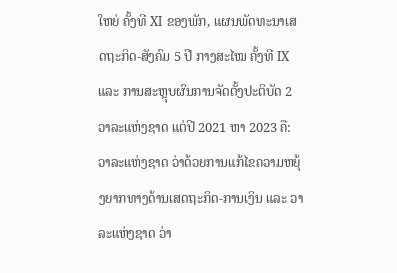ໃຫຍ່ ຄັ້ງທີ XI ຂອງພັກ, ແຜນພັດທະນາເສດຖະກິດ-ສັງຄົມ 5 ປີ ກາງສະໄໝ ຄັ້ງທີ IX ແລະ ການສະຫຼຸບຜົນການຈັດຕັ້ງປະຕິບັດ 2 ວາລະແຫ່ງຊາດ ແຕ່ປີ 2021 ຫາ 2023 ຄື: ວາລະແຫ່ງຊາດ ວ່າດ້ວຍການແກ້ໄຂຄວາມຫຍຸ້ງຍາກທາງດ້ານເສດຖະກິດ-ການເງິນ ແລະ ວາລະແຫ່ງຊາດ ວ່າ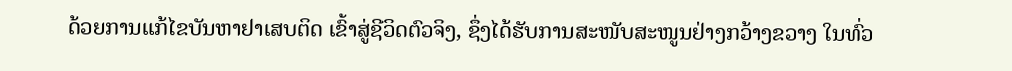ດ້ວຍການແກ້ໄຂບັນຫາຢາເສບຕິດ ເຂົ້າສູ່ຊີວິດຕົວຈິງ, ຊຶ່ງໄດ້ຮັບການສະໜັບສະໜູນຢ່າງກວ້າງຂວາງ ໃນທົ່ວ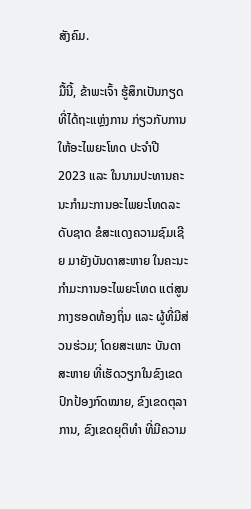ສັງຄົມ.

ມື້ນີ້, ຂ້າພະເຈົ້າ ຮູ້ສຶກເປັນກຽດ ທີ່ໄດ້ຖະແຫຼ່ງການ ກ່ຽວກັບການໃຫ້ອະໄພຍະໂທດ ປະຈໍາປີ 2023 ແລະ ໃນນາມປະທານຄະນະກໍາມະການອະໄພຍະໂທດລະດັບຊາດ ຂໍສະແດງຄວາມຊົມເຊີຍ ມາຍັງບັນດາສະຫາຍ ໃນຄະນະກໍາມະການອະໄພຍະໂທດ ແຕ່ສູນກາງຮອດທ້ອງຖິ່ນ ແລະ ຜູ້ທີ່ມີສ່ວນຮ່ວມ; ໂດຍສະເພາະ ບັນດາສະຫາຍ ທີ່ເຮັດວຽກໃນຂົງເຂດປົກປ້ອງກົດໝາຍ, ຂົງເຂດຕຸລາການ, ຂົງເຂດຍຸຕິທໍາ ທີ່ມີຄວາມ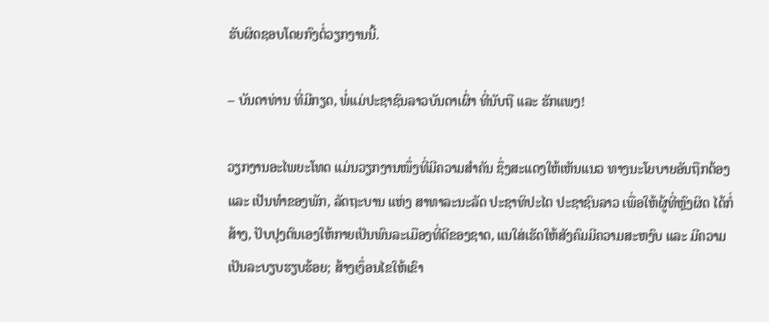ຮັບຜິດຊອບໂດຍກົງຕໍ່ວຽກງານນີ້.

– ບັນດາທ່ານ ທີ່ມີກຽດ, ພໍ່ແມ່ປະຊາຊົນລາວບັນດາເຜົ່າ ທີ່ນັບຖື ແລະ ຮັກແພງ!

ວຽກງານອະໄພຍະໂທດ ແມ່ນວຽກງານໜຶ່ງທີ່ມີຄວາມສໍາຄັນ ຊຶ່ງສະແດງໃຫ້ເຫັນແນວ ທາງນະໂຍບາຍອັນຖືກຕ້ອງ ແລະ ເປັນທໍາຂອງພັກ, ລັດຖະບານ ແຫ່ງ ສາທາລະນະລັດ ປະຊາທິປະໄຕ ປະຊາຊົນລາວ ເພື່ອໃຫ້ຜູ້ທີ່ຫຼົງຜິດ ໄດ້ກໍ່ສ້າງ, ປັບປຸງຕົນເອງໃຫ້ກາຍເປັນພົນລະເມືອງທີ່ດີຂອງຊາດ, ແນໃສ່ເຮັດໃຫ້ສັງຄົມມີຄວາມສະຫງົບ ແລະ ມີຄວາມເປັນລະບຽບຮຽບຮ້ອຍ; ສ້າງເງຶ່ອນໄຂໃຫ້ເຂົາ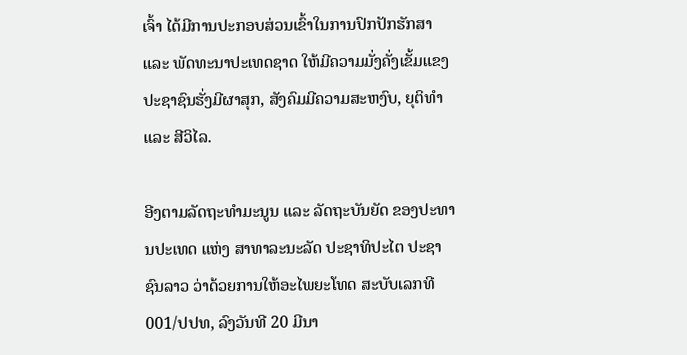ເຈົ້າ ໄດ້ມີການປະກອບສ່ວນເຂົ້າໃນການປົກປັກຮັກສາ ແລະ ພັດທະນາປະເທດຊາດ ໃຫ້ມີຄວາມມັ່ງຄັ່ງເຂັ້ມແຂງ ປະຊາຊົນຮັ່ງມີຜາສຸກ, ສັງຄົມມີຄວາມສະຫງົບ, ຍຸຕິທໍາ ແລະ ສີວິໄລ.

ອີງຕາມລັດຖະທໍາມະນູນ ແລະ ລັດຖະບັນຍັດ ຂອງປະທານປະເທດ ແຫ່ງ ສາທາລະນະລັດ ປະຊາທິປະໄຕ ປະຊາຊົນລາວ ວ່າດ້ວຍການໃຫ້ອະໄພຍະໂທດ ສະບັບເລກທີ 001/ປປທ, ລົງວັນທີ 20 ມີນາ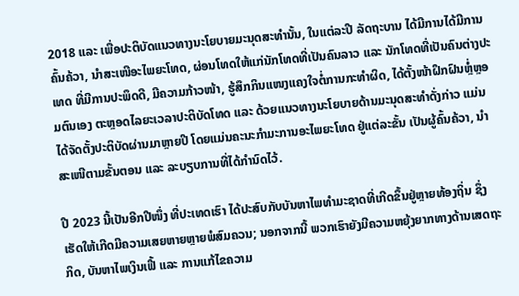2018 ແລະ ເພື່ອປະຕິບັດແນວທາງນະໂຍບາຍມະນຸດສະທໍານັ້ນ, ໃນແຕ່ລະປີ ລັດຖະບານ ໄດ້ມີການໄດ້ມີການຄົ້ນຄ້ວາ, ນຳສະເໜີອະໄພຍະໂທດ, ຜ່ອນໂທດໃຫ້ແກ່ນັກໂທດທີ່ເປັນຄົນລາວ ແລະ ນັກໂທດທີ່ເປັນຄົນຕ່າງປະເທດ ທີ່ມີການປະພຶດດີ, ມີຄວາມກ້າວໜ້າ, ຮູ້ສຶກກິນແໜງແຄງໃຈຕໍ່ການກະທໍາຜິດ, ໄດ້ຕັ້ງໜ້າຝຶກຝົນຫຼໍ່ຫຼອມຕົນເອງ ຕະຫຼອດໄລຍະເວລາປະຕິບັດໂທດ ແລະ ດ້ວຍແນວທາງນະໂຍບາຍດ້ານມະນຸດສະທໍາດັ່ງກ່າວ ແມ່ນໄດ້ຈັດຕັ້ງປະຕິບັດຜ່ານມາຫຼາຍປີ ໂດຍແມ່ນຄະນະກໍາມະການອະໄພຍະໂທດ ຢູ່ແຕ່ລະຂັ້ນ ເປັນຜູ້ຄົ້ນຄ້ວາ, ນຳສະເໜີຕາມຂັ້ນຕອນ ແລະ ລະບຽບການທີ່ໄດ້ກໍານົດໄວ້.

ປີ 2023 ນີ້ເປັນອີກປີໜຶ່ງ ທີ່ປະເທດເຮົາ ໄດ້ປະສົບກັບບັນຫາໄພທໍາມະຊາດທີ່ເກີດຂຶ້ນຢູ່ຫຼາຍທ້ອງຖິ່ນ ຊຶ່ງເຮັດໃຫ້ເກີດມີຄວາມເສຍຫາຍຫຼາຍພໍສົມຄວນ; ນອກຈາກນີ້ ພວກເຮົາຍັງມີຄວາມຫຍຸ້ງຍາກທາງດ້ານເສດຖະກິດ, ບັນຫາໄພເງິນເຟີ້ ແລະ ການແກ້ໄຂຄວາມ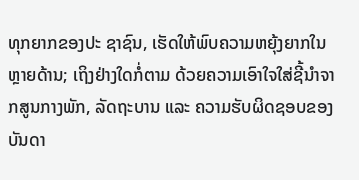ທຸກຍາກຂອງປະ ຊາຊົນ, ເຮັດໃຫ້ພົບຄວາມຫຍຸ້ງຍາກໃນຫຼາຍດ້ານ; ເຖິງຢ່າງໃດກໍ່ຕາມ ດ້ວຍຄວາມເອົາໃຈໃສ່ຊີ້ນໍາຈາກສູນກາງພັກ, ລັດຖະບານ ແລະ ຄວາມຮັບຜິດຊອບຂອງບັນດາ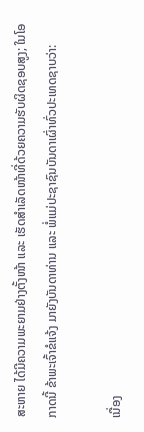ສະຫາຍ ໄດ້ມີຄວາມພະຍາມຢ່າງຕັ້ງໜ້າ ແລະ ເຮັດສໍາເລັດໜ້າທີ່ດ້ວຍຄວາມຮັບຜິດຊອບສູງ; ໃນໂອກາດນີ້ ຂ້າພະເຈົ້າຂໍແຈ້ງ ມາຍັງບັນດາທ່ານ ແລະ ພໍ່ແມ່ປະຊາຊົນບັນດາເຜົ່າທົ່ວປະເທດຊາບວ່າ:

ເນື່ອງ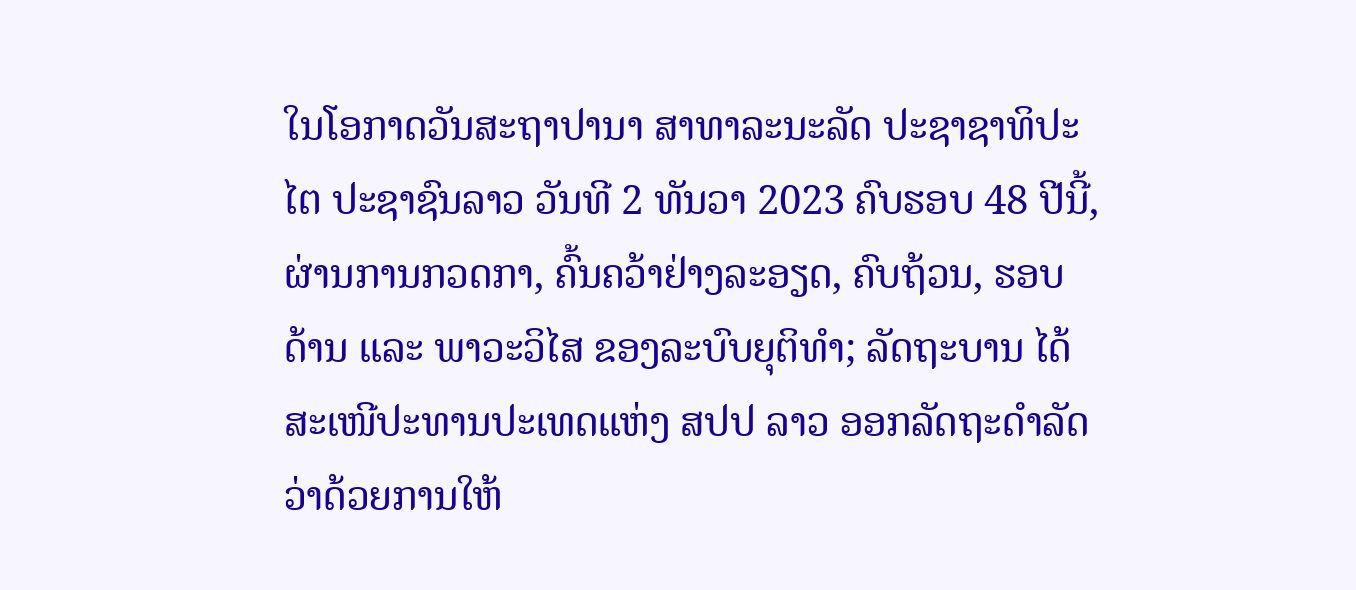ໃນໂອກາດວັນສະຖາປານາ ສາທາລະນະລັດ ປະຊາຊາທິປະໄຕ ປະຊາຊົນລາວ ວັນທີ 2 ທັນວາ 2023 ຄົບຮອບ 48 ປີນີ້, ຜ່ານການກວດກາ, ຄົ້ນຄວ້າຢ່າງລະອຽດ, ຄົບຖ້ວນ, ຮອບດ້ານ ແລະ ພາວະວິໄສ ຂອງລະບົບຍຸຕິທໍາ; ລັດຖະບານ ໄດ້ສະເໜີປະທານປະເທດແຫ່ງ ສປປ ລາວ ອອກລັດຖະດໍາລັດ ວ່າດ້ວຍການໃຫ້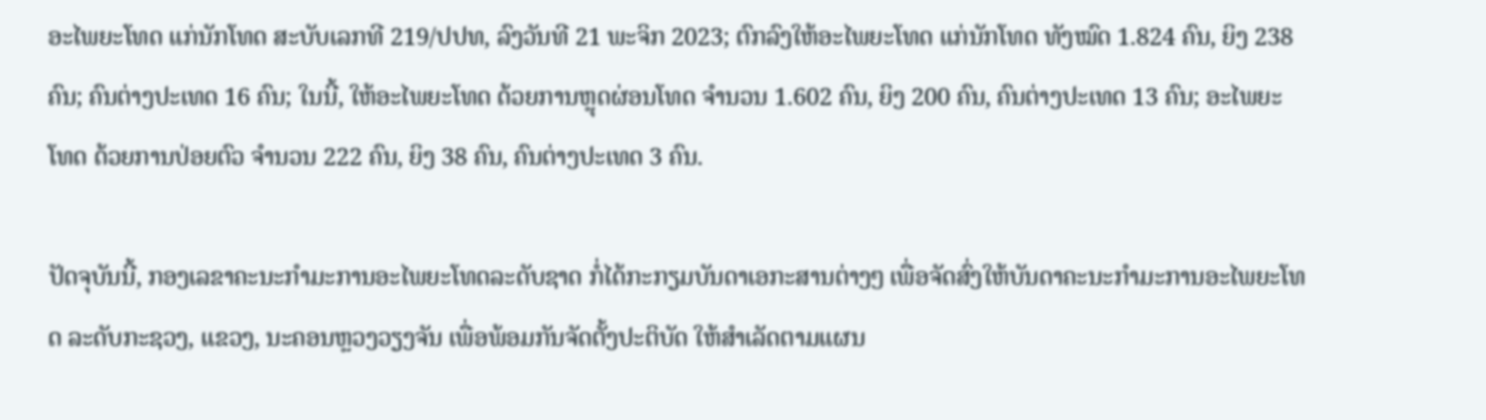ອະໄພຍະໂທດ ແກ່ນັກໂທດ ສະບັບເລກທີ 219/ປປທ, ລົງວັນທີ 21 ພະຈິກ 2023; ຕົກລົງໃຫ້ອະໄພຍະໂທດ ແກ່ນັກໂທດ ທັງໝົດ 1.824 ຄົນ, ຍິງ 238 ຄົນ; ຄົນຕ່າງປະເທດ 16 ຄົນ; ໃນນີ້, ໃຫ້ອະໄພຍະໂທດ ດ້ວຍການຫຼຸດຜ່ອນໂທດ ຈໍານວນ 1.602 ຄົນ, ຍິງ 200 ຄົນ, ຄົນຕ່າງປະເທດ 13 ຄົນ; ອະໄພຍະໂທດ ດ້ວຍການປ່ອຍຕົວ ຈໍານວນ 222 ຄົນ, ຍິງ 38 ຄົນ, ຄົນຕ່າງປະເທດ 3 ຄົນ.

ປັດຈຸບັນນີ້, ກອງເລຂາຄະນະກໍາມະການອະໄພຍະໂທດລະດັບຊາດ ກໍ່ໄດ້ກະກຽມບັນດາເອກະສານຕ່າງໆ ເພື່ອຈັດສົ່ງໃຫ້ບັນດາຄະນະກໍາມະການອະໄພຍະໂທດ ລະດັບກະຊວງ, ແຂວງ, ນະຄອນຫຼວງວຽງຈັນ ເພື່ອພ້ອມກັນຈັດຕັ້ງປະຕິບັດ ໃຫ້ສໍາເລັດຕາມແຜນ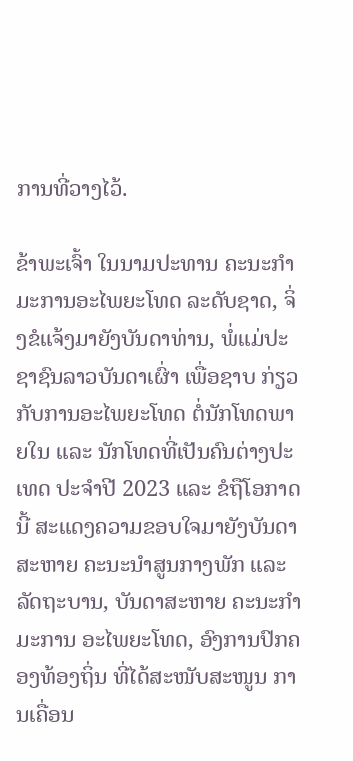ການທີ່ວາງໄວ້.

ຂ້າພະເຈົ້າ ໃນນາມປະທານ ຄະນະກໍາມະການອະໄພຍະໂທດ ລະດັບຊາດ, ຈິ່ງຂໍແຈ້ງມາຍັງບັນດາທ່ານ, ພໍ່ແມ່ປະຊາຊົນລາວບັນດາເຜົ່າ ເພື່ອຊາບ ກ່ຽວກັບການອະໄພຍະໂທດ ຕໍ່ນັກໂທດພາຍໃນ ແລະ ນັກໂທດທີ່ເປັນຄົນຕ່າງປະເທດ ປະຈຳປີ 2023 ແລະ ຂໍຖືໂອກາດນີ້ ສະແດງຄວາມຂອບໃຈມາຍັງບັນດາສະຫາຍ ຄະນະນໍາສູນກາງພັກ ແລະ ລັດຖະບານ, ບັນດາສະຫາຍ ຄະນະກໍາມະການ ອະໄພຍະໂທດ, ອົງການປົກຄອງທ້ອງຖິ່ນ ທີ່ໄດ້ສະໜັບສະໜູນ ການເຄື່ອນ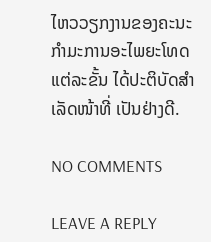ໄຫວວຽກງານຂອງຄະນະກໍາມະການອະໄພຍະໂທດ ແຕ່ລະຂັ້ນ ໄດ້ປະຕິບັດສໍາເລັດໜ້າທີ່ ເປັນຢ່າງດີ.

NO COMMENTS

LEAVE A REPLY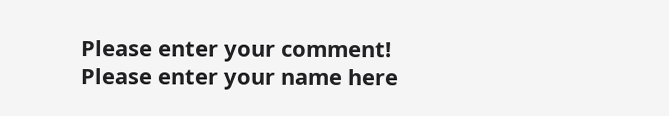Please enter your comment!
Please enter your name here